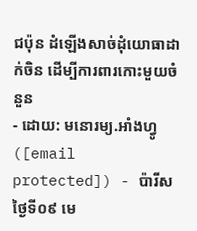ជប៉ុន ដំឡើងសាច់ដុំយោធាដាក់ចិន ដើម្បីការពារកោះមួយចំនួន
- ដោយ: មនោរម្យ.អាំងហ្វូ ([email protected]) - ប៉ារីស ថ្ងៃទី០៩ មេ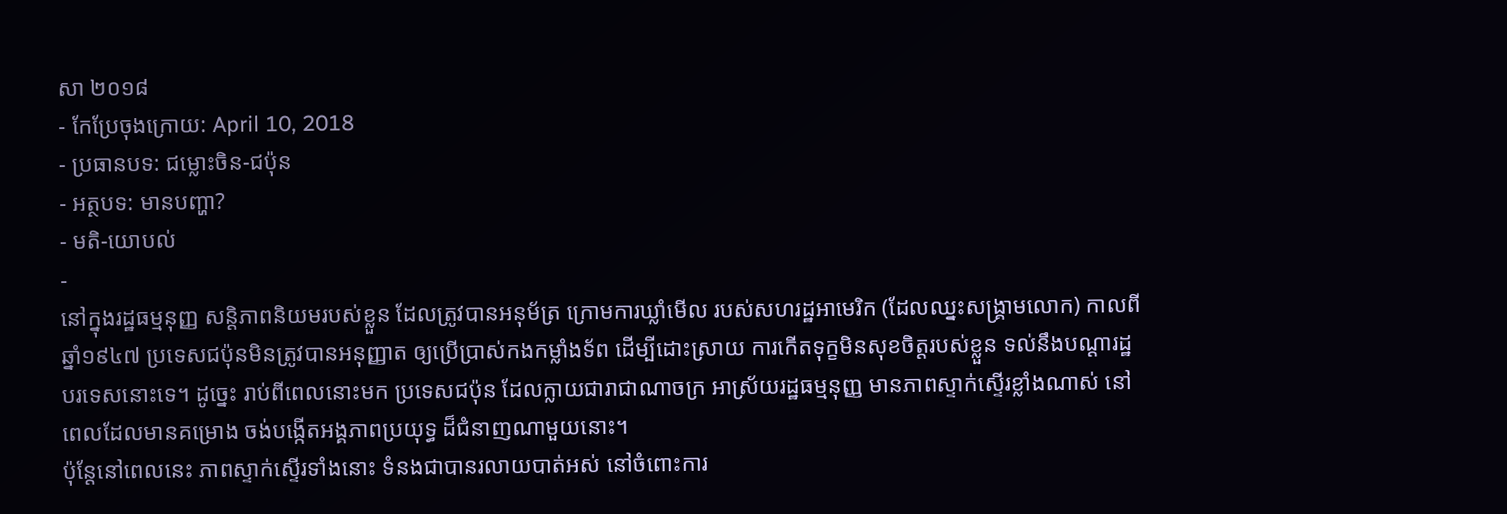សា ២០១៨
- កែប្រែចុងក្រោយ: April 10, 2018
- ប្រធានបទ: ជម្លោះចិន-ជប៉ុន
- អត្ថបទ: មានបញ្ហា?
- មតិ-យោបល់
-
នៅក្នុងរដ្ឋធម្មនុញ្ញ សន្តិភាពនិយមរបស់ខ្លួន ដែលត្រូវបានអនុម័ត្រ ក្រោមការឃ្លាំមើល របស់សហរដ្ឋអាមេរិក (ដែលឈ្នះសង្គ្រាមលោក) កាលពីឆ្នាំ១៩៤៧ ប្រទេសជប៉ុនមិនត្រូវបានអនុញ្ញាត ឲ្យប្រើប្រាស់កងកម្លាំងទ័ព ដើម្បីដោះស្រាយ ការកើតទុក្ខមិនសុខចិត្តរបស់ខ្លួន ទល់នឹងបណ្ដារដ្ឋបរទេសនោះទេ។ ដូច្នេះ រាប់ពីពេលនោះមក ប្រទេសជប៉ុន ដែលក្លាយជារាជាណាចក្រ អាស្រ័យរដ្ឋធម្មនុញ្ញ មានភាពស្ទាក់ស្ទើរខ្លាំងណាស់ នៅពេលដែលមានគម្រោង ចង់បង្កើតអង្គភាពប្រយុទ្ធ ដ៏ជំនាញណាមួយនោះ។
ប៉ុន្តែនៅពេលនេះ ភាពស្ទាក់ស្ទើរទាំងនោះ ទំនងជាបានរលាយបាត់អស់ នៅចំពោះការ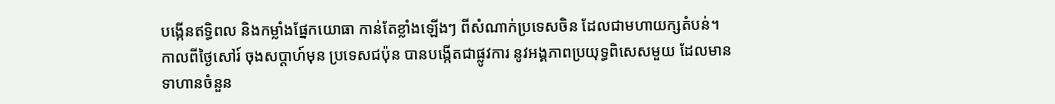បង្កើនឥទ្ធិពល និងកម្លាំងផ្នែកយោធា កាន់តែខ្លាំងឡើងៗ ពីសំណាក់ប្រទេសចិន ដែលជាមហាយក្សតំបន់។
កាលពីថ្ងៃសៅរ៍ ចុងសប្ដាហ៍មុន ប្រទេសជប៉ុន បានបង្កើតជាផ្លូវការ នូវអង្គភាពប្រយុទ្ធពិសេសមួយ ដែលមានទាហានចំនួន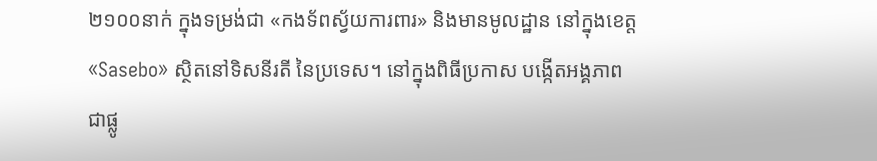២១០០នាក់ ក្នុងទម្រង់ជា «កងទ័ពស្វ័យការពារ» និងមានមូលដ្ឋាន នៅក្នុងខេត្ត «Sasebo» ស្ថិតនៅទិសនីរតី នៃប្រទេស។ នៅក្នុងពិធីប្រកាស បង្កើតអង្គភាពជាផ្លូ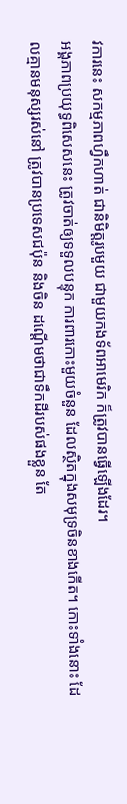វការនេះ សកម្មភាពហ្វឹកហាត់ ជានិមិត្តរូបមួយ ជាមួយកងទ័ពអាមេរិក ក៏ត្រូវបានធ្វើឡើងដែរ។
អង្គភាពប្រយុទ្ធពិសេសនេះ ត្រូវចាត់ឲ្យទទួលបន្ទុក ការពារកោះមួយចំនួន ដែលស្ថិតក្នុងសមុទ្រចិនខាងកើត។ កោះទាំងនោះ ដែលគ្មានមនុស្សរស់នៅ ត្រូវបានប្រទេសជប៉ុន និងចិន ដណ្ដើមថាជាទឹកដីរបស់ផងខ្លួន តែ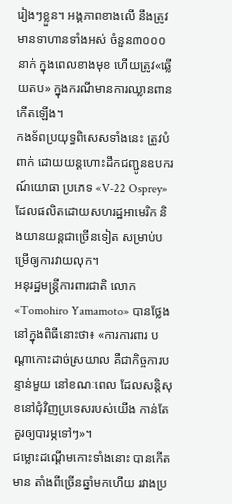រៀងៗខ្លួន។ អង្គភាពខាងលើ នឹងត្រូវមានទាហានទាំងអស់ ចំនួន៣០០០នាក់ ក្នុងពេលខាងមុខ ហើយត្រូវ«ឆ្លើយតប» ក្នុងករណីមានការឈ្លានពានកើតឡើង។
កងទ័ពប្រយុទ្ធពិសេសទាំងនេះ ត្រូវបំពាក់ ដោយយន្តហោះដឹកជញ្ជូនឧបករណ៍យោធា ប្រភេទ «V-22 Osprey» ដែលផលិតដោយសហរដ្ឋអាមេរិក និងយានយន្ដជាច្រើនទៀត សម្រាប់បម្រើឲ្យការវាយលុក។
អនុរដ្ឋមន្ត្រីការពារជាតិ លោក «Tomohiro Yamamoto» បានថ្លែងនៅក្នុងពិធីនោះថា៖ «ការការពារ បណ្ដាកោះដាច់ស្រយាល គឺជាកិច្ចការបន្ទាន់មួយ នៅខណៈពេល ដែលសន្តិសុខនៅជុំវិញប្រទេសរបស់យើង កាន់តែគួរឲ្យបារម្ភទៅៗ»។
ជម្លោះដណ្ដើមកោះទាំងនោះ បានកើតមាន តាំងពីច្រើនឆ្នាំមកហើយ រវាងប្រ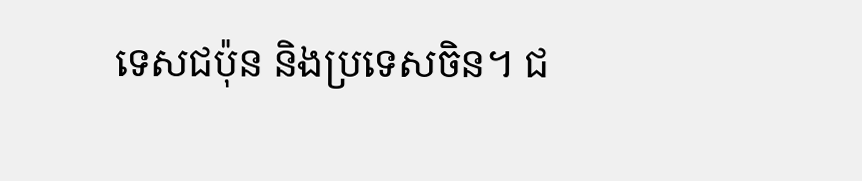ទេសជប៉ុន និងប្រទេសចិន។ ជ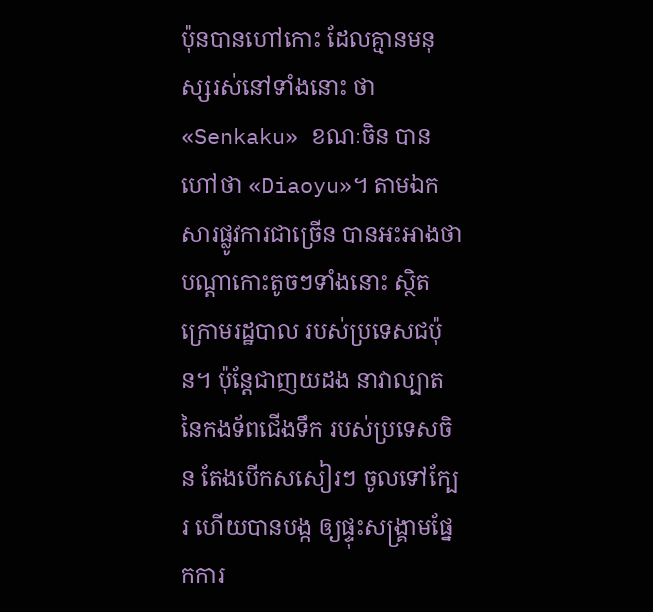ប៉ុនបានហៅកោះ ដែលគ្មានមនុស្សរស់នៅទាំងនោះ ថា «Senkaku» ខណៈចិន បានហៅថា «Diaoyu»។ តាមឯកសារផ្លូវការជាច្រើន បានអះអាងថា បណ្ដាកោះតូចៗទាំងនោះ ស្ថិតក្រោមរដ្ឋបាល របស់ប្រទេសជប៉ុន។ ប៉ុន្តែជាញយដង នាវាល្បាតនៃកងទ័ពជើងទឹក របស់ប្រទេសចិន តែងបើកសសៀរៗ ចូលទៅក្បែរ ហើយបានបង្ក ឲ្យផ្ទុះសង្គ្រាមផ្នែកការ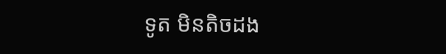ទូត មិនតិចដង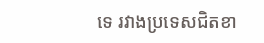ទេ រវាងប្រទេសជិតខា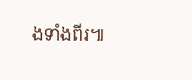ងទាំងពីរ៕